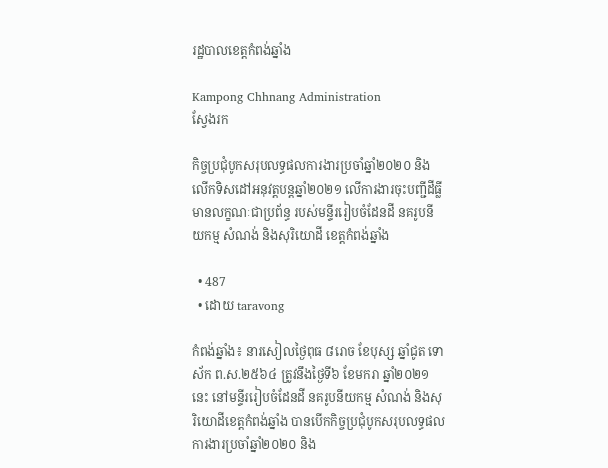រដ្ឋបាលខេត្តកំពង់ឆ្នាំង

Kampong Chhnang Administration
ស្វែងរក

កិច្ចប្រជុំបូកសរុបលទ្ធផលការងារប្រចាំឆ្នាំ២០២០ និងលើកទិសដៅអនុវត្តបន្តឆ្នាំ២០២១ លើការងារចុះបញ្ជីដីធ្លីមានលក្ខណៈជាប្រព័ន្ធ របស់មន្ទីររៀបចំដែនដី នគរូបនីយកម្ម សំណង់ និងសុរិយោដី ខេត្តកំពង់ឆ្នាំង

  • 487
  • ដោយ taravong

កំពង់ឆ្នាំង៖ នារសៀលថ្ងៃពុធ ៨រោច ខែបុស្ស ឆ្នាំជូត ទោស័ក ព.ស.២៥៦៤ ត្រូវនឹងថ្ងៃទី៦ ខែមករា ឆ្នាំ២០២១នេះ នៅមន្ទីររៀបចំដែនដី នគរូបនីយកម្ម សំណង់ និងសុរិយោដីខេត្តកំពង់ឆ្នាំង បានបើកកិច្ចប្រជុំបូកសរុបលទ្ធផលការងារប្រចាំឆ្នាំ២០២០ និង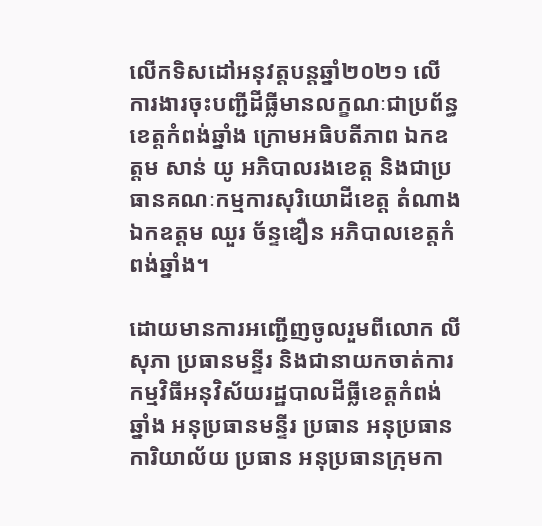លើកទិសដៅអនុវត្តបន្តឆ្នាំ២០២១ លើការងារចុះបញ្ជីដីធ្លីមានលក្ខណៈជាប្រព័ន្ធ ខេត្តកំពង់ឆ្នាំង ក្រោមអធិបតីភាព ឯកឧត្ដម សាន់ យូ អភិបាលរងខេត្ត និងជាប្រធានគណៈកម្មការសុរិយោដីខេត្ត តំណាងឯកឧត្ដម ឈួរ ច័ន្ទឌឿន អភិបាលខេត្តកំពង់ឆ្នាំង។

ដោយមានការអញ្ជើញចូលរួមពីលោក លី សុភា ប្រធានមន្ទីរ និងជានាយកចាត់ការកម្មវិធីអនុវិស័យរដ្ឋបាលដីធ្លីខេត្តកំពង់ឆ្នាំង អនុប្រធានមន្ទីរ ប្រធាន អនុប្រធានការិយាល័យ ប្រធាន អនុប្រធានក្រុមកា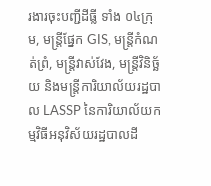រងារចុះបញ្ជីដីធ្លី ទាំង ០៤ក្រុម, មន្ត្រីផ្នែក GIS, មន្ត្រីកំណត់ព្រំ, មន្ត្រីវាស់វែង, មន្ត្រីវិនិច្ឆ័យ និងមន្ត្រីការិយាល័យរដ្ឋបាល LASSP នៃការិយាល័យកម្មវិធីអនុវិស័យរដ្ឋបាលដី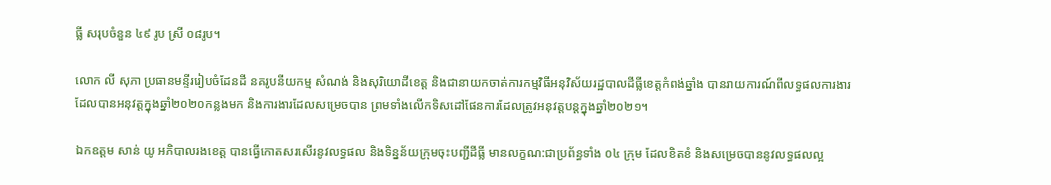ធ្លី សរុបចំនួន ៤៩ រូប ស្រី ០៨រូប។

លោក លី សុភា ប្រធានមន្ទីររៀបចំដែនដី នគរូបនីយកម្ម សំណង់ និងសុរិយោដីខេត្ត និងជានាយកចាត់ការកម្មវិធីអនុវិស័យរដ្ឋបាលដីធ្លីខេត្តកំពង់ឆ្នាំង បានរាយការណ៍ពីលទ្ធផលការងារដែលបានអនុវត្តក្នុងឆ្នាំ២០២០កន្លងមក និងការងារដែលសម្រេចបាន ព្រមទាំងលើកទិសដៅផែនការដែលត្រូវអនុវត្តបន្តក្នុងឆ្នាំ២០២១។

ឯកឧត្តម សាន់ យូ អភិបាលរងខេត្ត បានធ្វើកោតសរសើរនូវលទ្ធផល និងទិន្នន័យក្រុមចុះបញ្ជីដីធ្លី មានលក្ខណ:ជាប្រព័ន្ធទាំង ០៤ ក្រុម ដែលខិតខំ និងសម្រេចបាននូវលទ្ធផលល្អ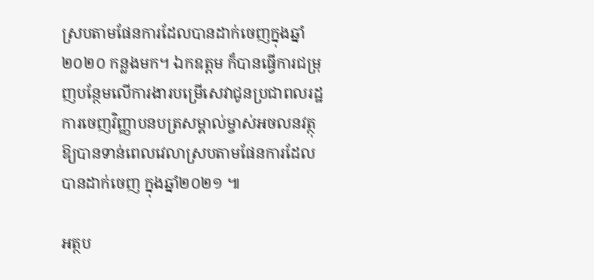ស្របតាមផែនការដែលបានដាក់ចេញក្នុងឆ្នាំ ២០២០ កន្លងមក។ ឯកឧត្តម ក៏បានធ្វើការជម្រុញបន្ថែមលើការងារបម្រើសេវាជូនប្រជាពលរដ្ឋ ការចេញវិញ្ញាបនបត្រសម្គាល់ម្ចាស់អចលនវត្ថុ ឱ្យបានទាន់ពេលវេលាស្របតាមផែនការដែលបានដាក់ចេញ ក្នុងឆ្នាំ២០២១ ៕

អត្ថប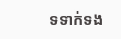ទទាក់ទង